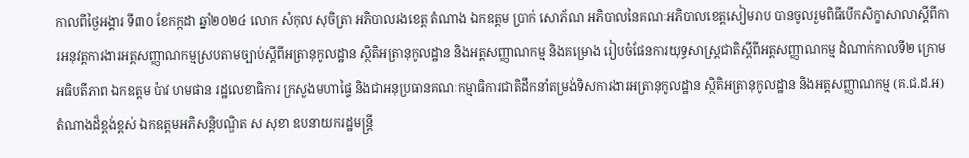កាលពីថ្ងៃអង្គារ ទី៣០ ខែកក្កដា ឆ្នាំ២០២៤ លោក សំកុល សុចិត្រា អភិបាលរងខេត្ត តំណាង ឯកឧត្តម ប្រាក់ សោភ័ណ អភិបាលនៃគណៈអភិបាលខេត្តសៀមរាប បានចូលរួមពិធីបើកសិក្ខាសាលាស្តីពីការអនុវត្តការងារអត្តសញ្ញាណកម្មស្របតាមច្បាប់ស្តីពីអត្រានុកូលដ្ឋាន ស្ថិតិអត្រានុកូលដ្ឋាន និងអត្តសញ្ញាណកម្ម និងគម្រោង រៀបចំផែនការយុទ្ធសាស្ត្រជាតិស្តីពីអត្តសញ្ញាណកម្ម ដំណាក់កាលទី២ ក្រោមអធិបតីភាព ឯកឧត្តម ប៉ាវ ហមផាន រដ្ឋលេខាធិការ ក្រសួងមហាផ្ទៃ និងជាអនុប្រធានគណៈកម្មាធិការជាតិដឹកនាំតម្រង់ទិសការងារអត្រានុកូលដ្ឋាន ស្ថិតិអត្រានុកូលដ្ឋាន និងអត្តសញ្ញាណកម្ម (គ.ជ.ដ.អ) តំណាងដ៏ខ្ពង់ខ្ពស់ ឯកឧត្តមអភិសន្តិបណ្ឌិត ស សុខា ឧបនាយករដ្ឋមន្ត្រី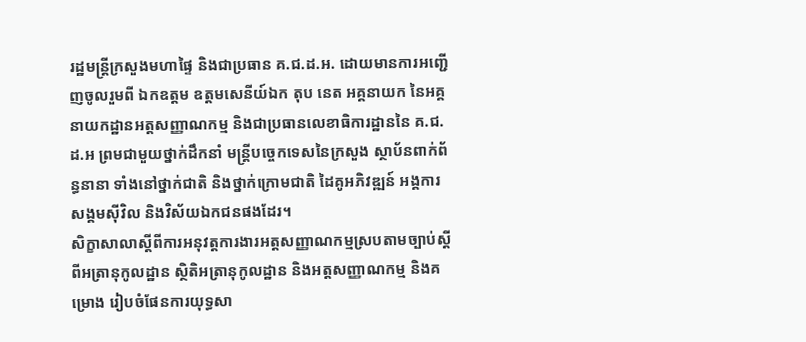រដ្ឋមន្ត្រីក្រសួងមហាផ្ទៃ និងជាប្រធាន គ.ជ.ដ.អ. ដោយមានការអញ្ជើញចូលរួមពី ឯកឧត្តម ឧត្តមសេនីយ៍ឯក តុប នេត អគ្គនាយក នៃអគ្គនាយកដ្ឋានអត្តសញ្ញាណកម្ម និងជាប្រធានលេខាធិការដ្ឋាននៃ គ.ជ.ដ.អ ព្រមជាមួយថ្នាក់ដឹកនាំ មន្ត្រីបច្ចេកទេសនៃក្រសួង ស្ថាប័នពាក់ព័ន្ធនានា ទាំងនៅថ្នាក់ជាតិ និងថ្នាក់ក្រោមជាតិ ដៃគូអភិវឌ្ឍន៍ អង្គការសង្គមស៊ីវិល និងវិស័យឯកជនផងដែរ។
សិក្ខាសាលាស្តីពីការអនុវត្តការងារអត្តសញ្ញាណកម្មស្របតាមច្បាប់ស្តីពីអត្រានុកូលដ្ឋាន ស្ថិតិអត្រានុកូលដ្ឋាន និងអត្តសញ្ញាណកម្ម និងគម្រោង រៀបចំផែនការយុទ្ធសា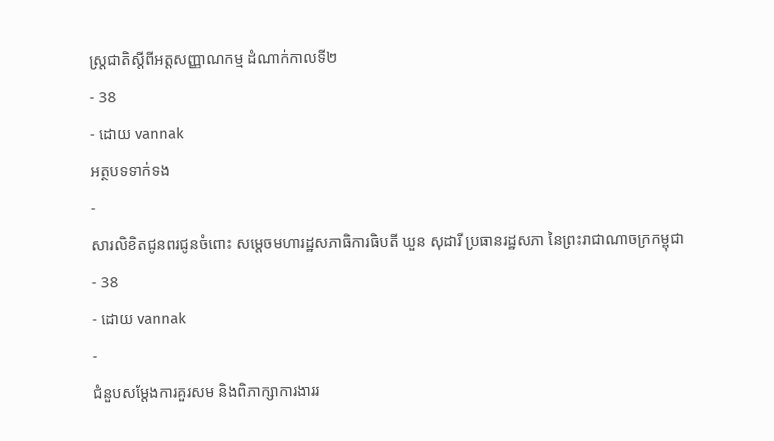ស្ត្រជាតិស្តីពីអត្តសញ្ញាណកម្ម ដំណាក់កាលទី២
- 38
- ដោយ vannak
អត្ថបទទាក់ទង
-
សារលិខិតជូនពរជូនចំពោះ សម្តេចមហារដ្ឋសភាធិការធិបតី ឃួន សុដារី ប្រធានរដ្ឋសភា នៃព្រះរាជាណាចក្រកម្ពុជា
- 38
- ដោយ vannak
-
ជំនួបសម្ដែងការគួរសម និងពិភាក្សាការងាររ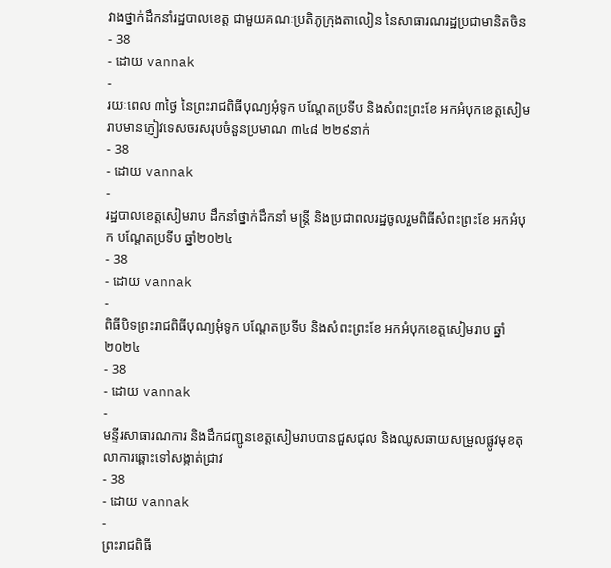វាងថ្នាក់ដឹកនាំរដ្ឋបាលខេត្ត ជាមួយគណៈប្រតិភូក្រុងតាលៀន នៃសាធារណរដ្ឋប្រជាមានិតចិន
- 38
- ដោយ vannak
-
រយៈពេល ៣ថ្ងៃ នៃព្រះរាជពិធីបុណ្យអុំទូក បណ្តែតប្រទីប និងសំពះព្រះខែ អកអំបុកខេត្តសៀមរាបមានភ្ញៀវទេសចរសរុបចំនួនប្រមាណ ៣៤៨ ២២៩នាក់
- 38
- ដោយ vannak
-
រដ្ឋបាលខេត្តសៀមរាប ដឹកនាំថ្នាក់ដឹកនាំ មន្រ្តី និងប្រជាពលរដ្ឋចូលរួមពិធីសំពះព្រះខែ អកអំបុក បណ្ដែតប្រទីប ឆ្នាំ២០២៤
- 38
- ដោយ vannak
-
ពិធីបិទព្រះរាជពិធីបុណ្យអុំទូក បណ្តែតប្រទីប និងសំពះព្រះខែ អកអំបុកខេត្តសៀមរាប ឆ្នាំ២០២៤
- 38
- ដោយ vannak
-
មន្ទីរសាធារណការ និងដឹកជញ្ជូនខេត្តសៀមរាបបានជួសជុល និងឈូសឆាយសម្រួលផ្លូវមុខតុលាការឆ្ពោះទៅសង្កាត់ជ្រាវ
- 38
- ដោយ vannak
-
ព្រះរាជពិធី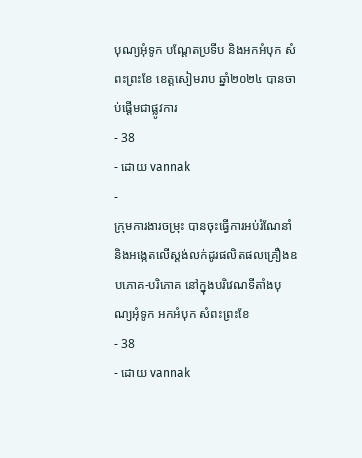បុណ្យអុំទូក បណ្តែតប្រទីប និងអកអំបុក សំពះព្រះខែ ខេត្តសៀមរាប ឆ្នាំ២០២៤ បានចាប់ផ្ដើមជាផ្លូវការ
- 38
- ដោយ vannak
-
ក្រុមការងារចម្រុះ បានចុះធ្វើការអប់រំណែនាំ និងអង្កេតលើស្តង់លក់ដូរផលិតផលគ្រឿងឧបភោគ-បរិភោគ នៅក្នុងបរិវេណទីតាំងបុណ្យអុំទូក អកអំបុក សំពះព្រះខែ
- 38
- ដោយ vannak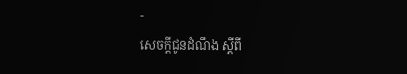-
សេចក្តីជូនដំណឹង ស្តីពី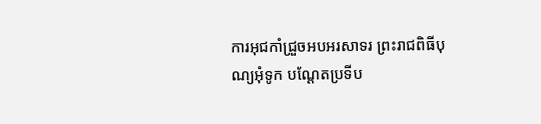ការអុជកាំជ្រួចអបអរសាទរ ព្រះរាជពិធីបុណ្យអុំទូក បណ្តែតប្រទីប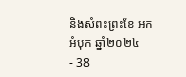និងសំពះព្រះខែ អកអំបុក ឆ្នាំ២០២៤
- 38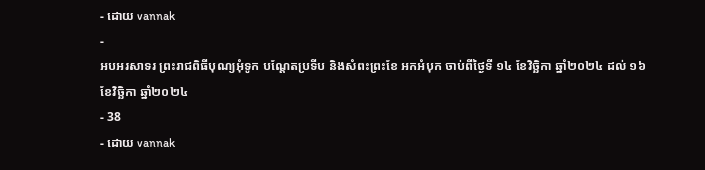- ដោយ vannak
-
អបអរសាទរ ព្រះរាជពិធីបុណ្យអុំទូក បណ្ដែតប្រទីប និងសំពះព្រះខែ អកអំបុក ចាប់ពីថ្ងៃទី ១៤ ខែវិច្ឆិកា ឆ្នាំ២០២៤ ដល់ ១៦ ខែវិច្ឆិកា ឆ្នាំ២០២៤
- 38
- ដោយ vannak